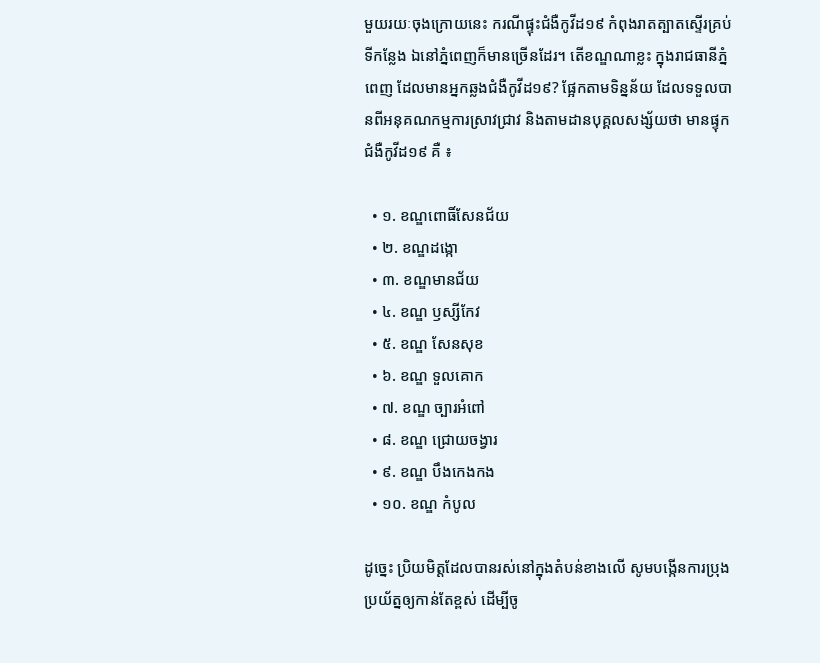មួយរយៈចុងក្រោយនេះ ករណីផ្ទុះជំងឺកូវីដ១៩ កំពុងរាតត្បាតស្ទើរគ្រប់ទីកន្លែង ឯនៅភ្នំពេញក៏មានច្រើនដែរ។ តើខណ្ឌណាខ្លះ ក្នុងរាជធានីភ្នំពេញ ដែលមានអ្នកឆ្លងជំងឺកូវីដ១៩? ផ្អែកតាមទិន្នន័យ ដែលទទួលបានពីអនុគណកម្មការស្រាវជ្រាវ និងតាមដានបុគ្គលសង្ស័យថា មានផ្ទុកជំងឺកូវីដ១៩ គឺ ៖

  • ១. ខណ្ឌពោធិ៍សែនជ័យ
  • ២. ខណ្ឌដង្កោ
  • ៣. ខណ្ឌមានជ័យ
  • ៤. ខណ្ឌ ឫស្សីកែវ
  • ៥. ខណ្ឌ សែនសុខ
  • ៦. ខណ្ឌ ទួលគោក
  • ៧. ខណ្ឌ ច្បារអំពៅ
  • ៨. ខណ្ឌ ជ្រោយចង្វារ
  • ៩. ខណ្ឌ បឹងកេងកង
  • ១០. ខណ្ឌ កំបូល

ដូច្នេះ ប្រិយមិត្តដែលបានរស់នៅក្នុងតំបន់ខាងលើ សូមបង្កើនការប្រុងប្រយ័ត្នឲ្យកាន់តែខ្ពស់ ដើម្បីចូ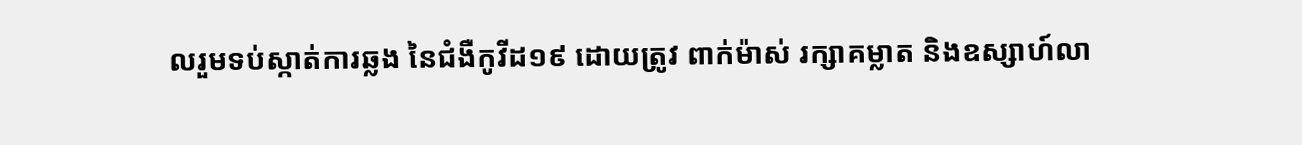លរួមទប់ស្កាត់ការឆ្លង នៃជំងឺកូវីដ១៩ ដោយត្រូវ ពាក់ម៉ាស់ រក្សាគម្លាត និងឧស្សាហ៍លា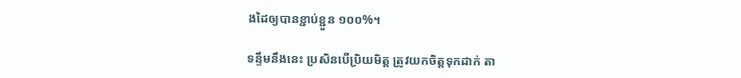ងដៃឲ្យបានខ្ជាប់ខ្ជួន ១០០%។

ទន្ទឹមនឹងនេះ ប្រសិនបើប្រិយមិត្ត ត្រូវយកចិត្តទុកដាក់ តា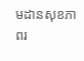មដានសុខភាពរ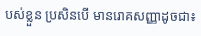បស់ខ្លួន ប្រសិនបើ មានរោគសញ្ញាដូចជា៖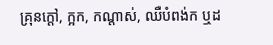គ្រុនក្ដៅ, ក្អក, កណ្ដាស់, ឈឺបំពង់ក ឬដ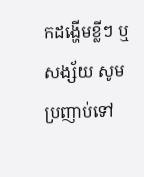កដង្ហើមខ្លីៗ ឬ សង្ស័យ សូមប្រញាប់ទៅ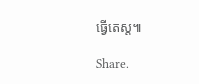ធ្វើតេស្ដ៕

Share.